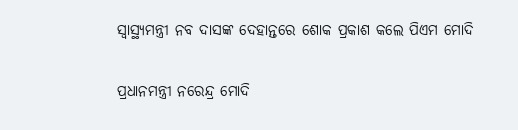ସ୍ୱାସ୍ଥ୍ୟମନ୍ତ୍ରୀ ନବ ଦାସଙ୍କ ଦେହାନ୍ତରେ ଶୋକ ପ୍ରକାଶ କଲେ ପିଏମ ମୋଦି

ପ୍ରଧାନମନ୍ତ୍ରୀ ନରେନ୍ଦ୍ର ମୋଦି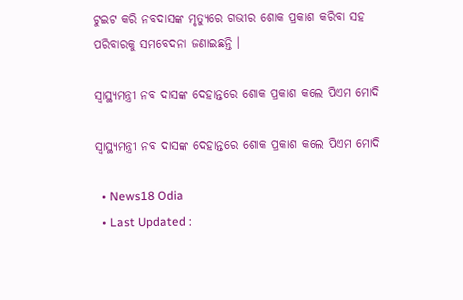ଟୁଇଟ କରି ନବଦାସଙ୍କ ମୃତ୍ୟୁରେ ଗଭୀର ଶୋକ ପ୍ରକାଶ କରିବା ସହ ପରିବାରକୁ ସମବେଦନା ଜଣାଇଛନ୍ତି ।

ସ୍ୱାସ୍ଥ୍ୟମନ୍ତ୍ରୀ ନବ ଦାସଙ୍କ ଦେହାନ୍ତରେ ଶୋକ ପ୍ରକାଶ କଲେ ପିଏମ ମୋଦି

ସ୍ୱାସ୍ଥ୍ୟମନ୍ତ୍ରୀ ନବ ଦାସଙ୍କ ଦେହାନ୍ତରେ ଶୋକ ପ୍ରକାଶ କଲେ ପିଏମ ମୋଦି

  • News18 Odia
  • Last Updated :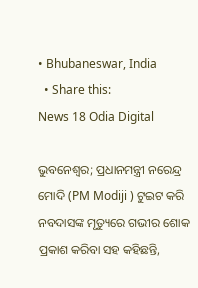• Bhubaneswar, India
  • Share this:
News 18 Odia Digital

ଭୁବନେଶ୍ୱର; ପ୍ରଧାନମନ୍ତ୍ରୀ ନରେନ୍ଦ୍ର ମୋଦି (PM Modiji ) ଟୁଇଟ କରି ନବଦାସଙ୍କ ମୃତ୍ୟୁରେ ଗଭୀର ଶୋକ ପ୍ରକାଶ କରିବା ସହ କହିଛନ୍ତି,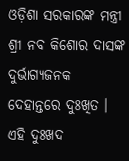ଓଡ଼ିଶା ସରକାରଙ୍କ ମନ୍ତ୍ରୀ ଶ୍ରୀ ନବ କିଶୋର ଦାସଙ୍କ ଦୁର୍ଭାଗ୍ୟଜନକ ଦେହାନ୍ତରେ ଦୁଃଖିତ । ଏହି ଦୁଃଖଦ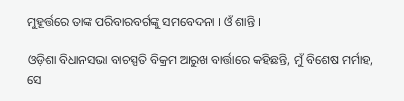ମୁହୂର୍ତ୍ତରେ ତାଙ୍କ ପରିବାରବର୍ଗଙ୍କୁ ସମବେଦନା । ଓଁ ଶାନ୍ତି ।

ଓଡ଼ିଶା ବିଧାନସଭା ବାଚସ୍ପତି ବିକ୍ରମ ଆରୁଖ ବାର୍ତ୍ତାରେ କହିଛନ୍ତି, ମୁଁ ବିଶେଷ ମର୍ମାହ, ସେ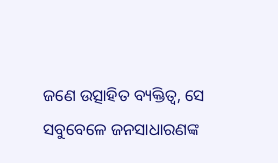ଜଣେ ଉତ୍ସାହିତ ବ୍ୟକ୍ତିତ୍ୱ, ସେ ସବୁବେଳେ ଜନସାଧାରଣଙ୍କ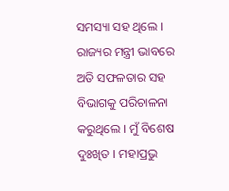ସମସ୍ୟା ସହ ଥିଲେ । ରାଜ୍ୟର ମନ୍ତ୍ରୀ ଭାବରେ ଅତି ସଫଳତାର ସହ ବିଭାଗକୁ ପରିଚାଳନା କରୁଥିଲେ । ମୁଁ ବିଶେଷ ଦୁଃଖିତ । ମହାପ୍ରଭୁ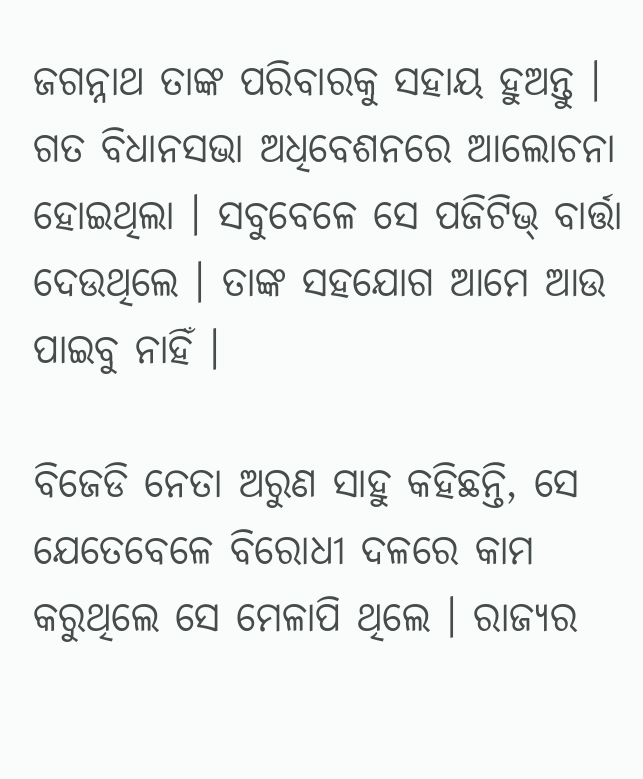ଜଗନ୍ନାଥ ତାଙ୍କ ପରିବାରକୁ ସହାୟ ହୁଅନ୍ତୁ । ଗତ ବିଧାନସଭା ଅଧିବେଶନରେ ଆଲୋଚନା ହୋଇଥିଲା । ସବୁବେଳେ ସେ ପଜିଟିଭ୍ ବାର୍ତ୍ତା ଦେଉଥିଲେ । ତାଙ୍କ ସହଯୋଗ ଆମେ ଆଉ
ପାଇବୁ ନାହିଁ ।

ବିଜେଡି ନେତା ଅରୁଣ ସାହୁ କହିଛନ୍ତି, ସେ ଯେତେବେଳେ ବିରୋଧୀ ଦଳରେ କାମ କରୁଥିଲେ ସେ ମେଳାପି ଥିଲେ । ରାଜ୍ୟର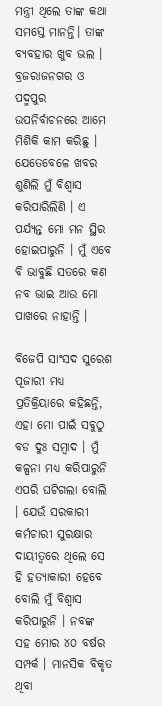ମନ୍ତ୍ରୀ ଥିଲେ ତାଙ୍କ କଥା ସମସ୍ତେ ମାନନ୍ତି। ତାଙ୍କ ବ୍ୟବହାର ଖୁବ ଭଲ । ବ୍ରଜରାଜନଗର ଓ ପଦ୍ମପୁର ଉପନିର୍ବାଚନରେ ଆମେ ମିଶିକି କାମ କରିଛୁ । ଯେତେବେଳେ ଖବର ଶୁଣିଲି ମୁଁ ବିଶ୍ୱାସ କରିପାରିଲିଣି । ଏ ପର୍ଯ୍ୟନ୍ତ ମୋ ମନ ସ୍ଥିର ହୋଇପାରୁନି । ମୁଁ ଏବେ ବି ଭାବୁଛି ସତରେ କଣ ନବ ଭାଇ ଆଉ ମୋ ପାଖରେ ନାହାନ୍ତି ।

ବିଜେପି ସାଂସଦ ସୁରେଶ ପୂଜାରୀ ମଧ୍ୟ ପ୍ରତିକ୍ରିୟାରେ କହିଛନ୍ତି, ଏହା ମୋ ପାଇଁ ସବୁଠୁ ବଡ ଦୁଃ ସମ୍ୱାଦ । ମୁଁ କଳ୍ପନା ମଧ୍ୟ କରିପାରୁନି ଏପରି ଘଟିଗଲା ବୋଲି । ଯେଉଁ ସରକାରୀ କର୍ମଚାରୀ ସୁରକ୍ଷାର ଦାୟୀତ୍ୱରେ ଥିଲେ ସେ ହି ହତ୍ୟାକାରୀ ହେବେ ବୋଲି ମୁଁ ବିଶ୍ୱାସ କରିପାରୁନି । ନବଙ୍କ ସହ ମୋର ୪୦ ବର୍ଷର ସମ୍ପର୍କ । ମାନସିକ ବିକୃତ ଥିବା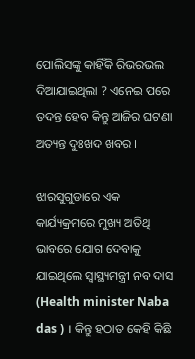ପୋଲିସଙ୍କୁ କାହିଁକି ରିଭରଭଲ ଦିଆଯାଇଥିଲା ? ଏନେଇ ପରେ ତଦନ୍ତ ହେବ କିନ୍ତୁ ଆଜିର ଘଟଣା ଅତ୍ୟନ୍ତ ଦୁଃଖଦ ଖବର ।

ଝାରସୁଗୁଡାରେ ଏକ କାର୍ଯ୍ୟକ୍ରମରେ ମୁଖ୍ୟ ଅତିଥି ଭାବରେ ଯୋଗ ଦେବାକୁ ଯାଇଥିଲେ ସ୍ୱାସ୍ଥ୍ୟମନ୍ତ୍ରୀ ନବ ଦାସ (Health minister Naba das ) । କିନ୍ତୁ ହଠାତ କେହି କିଛି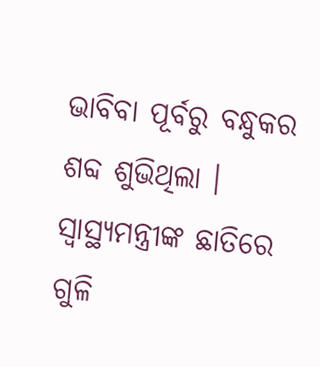ଭାବିବା ପୂର୍ବରୁ ବନ୍ଧୁକର ଶବ୍ଦ ଶୁଭିଥିଲା । ସ୍ୱାସ୍ଥ୍ୟମନ୍ତ୍ରୀଙ୍କ ଛାତିରେ ଗୁଳି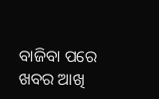ବାଜିବା ପରେ ଖବର ଆଖି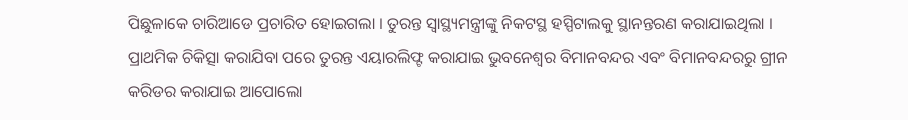ପିଛୁଳାକେ ଚାରିଆଡେ ପ୍ରଚାରିତ ହୋଇଗଲା । ତୁରନ୍ତ ସ୍ୱାସ୍ଥ୍ୟମନ୍ତ୍ରୀଙ୍କୁ ନିକଟସ୍ଥ ହସ୍ପିଟାଲକୁ ସ୍ଥାନନ୍ତରଣ କରାଯାଇଥିଲା । ପ୍ରାଥମିକ ଚିକିତ୍ସା କରାଯିବା ପରେ ତୁରନ୍ତ ଏୟାରଲିଫ୍ଟ କରାଯାଇ ଭୁବନେଶ୍ୱର ବିମାନବନ୍ଦର ଏବଂ ବିମାନବନ୍ଦରରୁ ଗ୍ରୀନ କରିଡର କରାଯାଇ ଆପୋଲୋ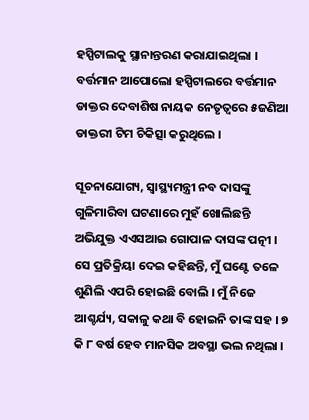ହସ୍ପିଟାଲକୁ ସ୍ଥାନାନ୍ତରଣ କରାଯାଇଥିଲା । ବର୍ତ୍ତମାନ ଆପୋଲୋ ହସ୍ପିଟାଲରେ ବର୍ତ୍ତମାନ ଡାକ୍ତର ଦେବାଶିଷ ନାୟକ ନେତୃତ୍ୱରେ ୫ଜଣିଆ ଡାକ୍ତରୀ ଟିମ ଚିକିତ୍ସା କରୁଥିଲେ ।

ସୂଚନାଯୋଗ୍ୟ, ସ୍ୱାସ୍ଥ୍ୟମନ୍ତ୍ରୀ ନବ ଦାସଙ୍କୁ ଗୁଳିମାରିବା ଘଟଣାରେ ମୁହଁ ଖୋଲିଛନ୍ତି ଅଭିଯୁକ୍ତ ଏଏସଆଇ ଗୋପାଳ ଦାସଙ୍କ ପତ୍ନୀ । ସେ ପ୍ରତିକ୍ରିୟା ଦେଇ କହିଛନ୍ତି, ମୁଁ ଘଣ୍ଟେ ତଳେ ଶୁଣିଲି ଏପରି ହୋଇଛି ବୋଲି । ମୁଁ ନିଜେ ଆଶ୍ଚର୍ଯ୍ୟ, ସକାଳୁ କଥା ବି ହୋଇନି ତାଙ୍କ ସହ । ୭ କି ୮ ବର୍ଷ ହେବ ମାନସିକ ଅବସ୍ଥା ଭଲ ନଥିଲା ।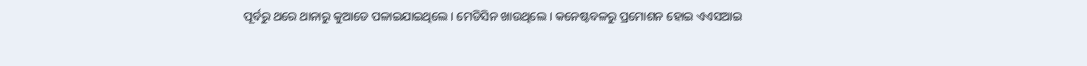ପୂର୍ବରୁ ଥରେ ଥାନାରୁ କୁଆଡେ ପଳାଇଯାଇଥିଲେ । ମେଡିସିନ ଖାଉଥିଲେ । କନେଷ୍ଟବଳରୁ ପ୍ରମୋଶନ ହୋଇ ଏଏସଆଇ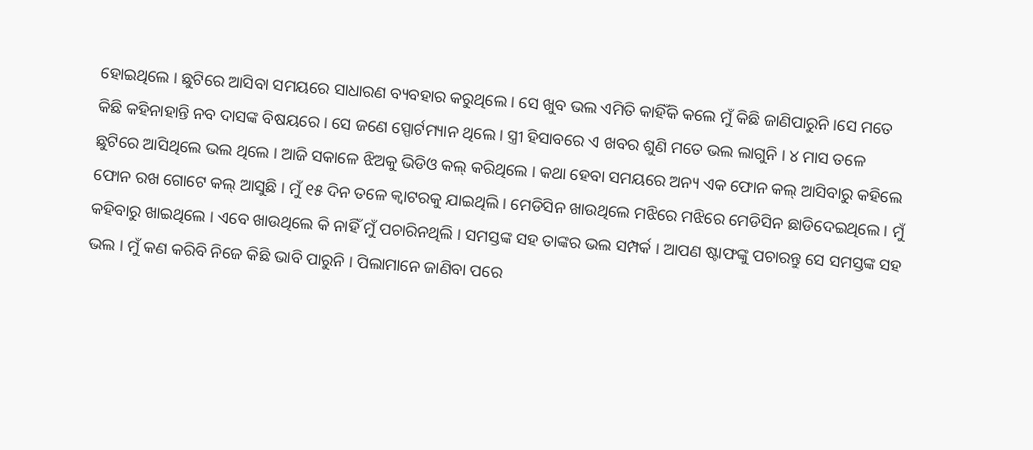ହୋଇଥିଲେ । ଛୁଟିରେ ଆସିବା ସମୟରେ ସାଧାରଣ ବ୍ୟବହାର କରୁଥିଲେ । ସେ ଖୁବ ଭଲ ଏମିତି କାହିଁକି କଲେ ମୁଁ କିଛି ଜାଣିପାରୁନି ।ସେ ମତେ କିଛି କହିନାହାନ୍ତି ନବ ଦାସଙ୍କ ବିଷୟରେ । ସେ ଜଣେ ସ୍ପୋର୍ଟମ୍ୟାନ ଥିଲେ । ସ୍ତ୍ରୀ ହିସାବରେ ଏ ଖବର ଶୁଣି ମତେ ଭଲ ଲାଗୁନି । ୪ ମାସ ତଳେ ଛୁଟିରେ ଆସିଥିଲେ ଭଲ ଥିଲେ । ଆଜି ସକାଳେ ଝିଅକୁ ଭିଡିଓ କଲ୍ କରିଥିଲେ । କଥା ହେବା ସମୟରେ ଅନ୍ୟ ଏକ ଫୋନ କଲ୍ ଆସିବାରୁ କହିଲେ ଫୋନ ରଖ ଗୋଟେ କଲ୍ ଆସୁଛି । ମୁଁ ୧୫ ଦିନ ତଳେ କ୍ୱାଟରକୁ ଯାଇଥିଲି । ମେଡିସିନ ଖାଉଥିଲେ ମଝିରେ ମଝିରେ ମେଡିସିନ ଛାଡିଦେଇଥିଲେ । ମୁଁ କହିବାରୁ ଖାଇଥିଲେ । ଏବେ ଖାଉଥିଲେ କି ନାହିଁ ମୁଁ ପଚାରିନଥିଲି । ସମସ୍ତଙ୍କ ସହ ତାଙ୍କର ଭଲ ସମ୍ପର୍କ । ଆପଣ ଷ୍ଟାଫଙ୍କୁ ପଚାରନ୍ତୁ ସେ ସମସ୍ତଙ୍କ ସହ ଭଲ । ମୁଁ କଣ କରିବି ନିଜେ କିଛି ଭାବି ପାରୁନି । ପିଲାମାନେ ଜାଣିବା ପରେ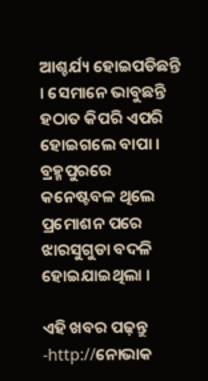ଆଶ୍ଚର୍ଯ୍ୟ ହୋଇପଡିଛନ୍ତି । ସେମାନେ ଭାବୁଛନ୍ତି ହଠାତ କିପରି ଏପରି ହୋଇଗଲେ ବାପା । ବ୍ରହ୍ମପୁରରେ କନେଷ୍ଟବଳ ଥିଲେ ପ୍ରମୋଶନ ପରେ ଝାରସୁଗୁଡା ବଦଳି ହୋଇଯାଇଥିଲା ।

ଏହି ଖବର ପଢ଼ନ୍ତୁ -http://ନୋଭାକ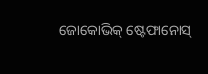ଜୋକୋଭିକ୍ ଷ୍ଟେଫାନୋସ୍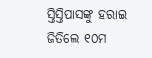ସ୍ତିସ୍ତିପାସଙ୍କୁ ହରାଇ ଜିତିଲେ ୧୦ମ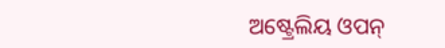ଅଷ୍ଟ୍ରେଲିୟ ଓପନ୍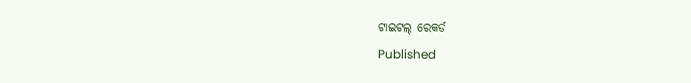ଟାଇଟଲ୍ ରେକର୍ଡ
Published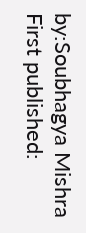by:Soubhagya Mishra
First published: